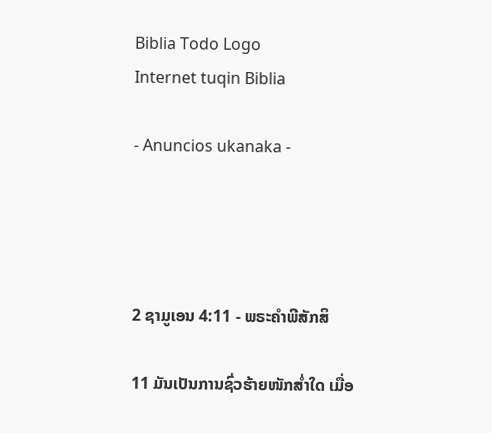Biblia Todo Logo
Internet tuqin Biblia

- Anuncios ukanaka -




2 ຊາມູເອນ 4:11 - ພຣະຄຳພີສັກສິ

11 ມັນເປັນການຊົ່ວຮ້າຍໜັກສໍ່າໃດ ເມື່ອ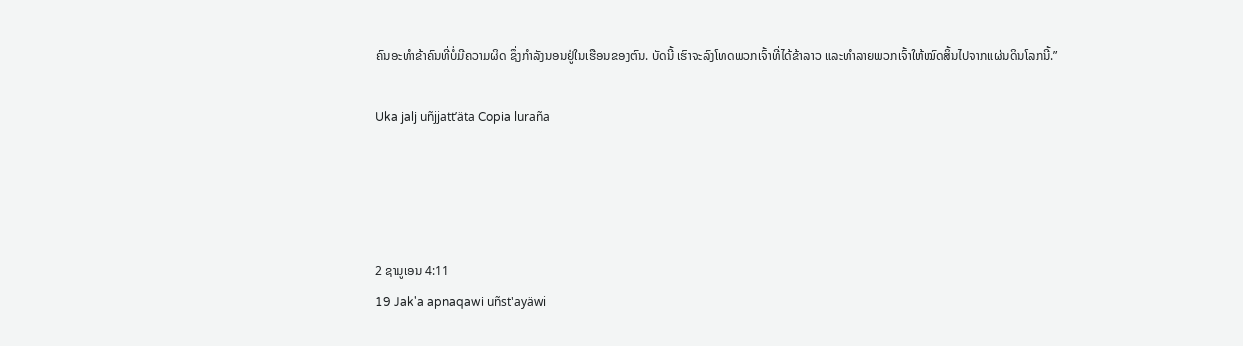ຄົນອະທຳຂ້າຄົນທີ່ບໍ່ມີຄວາມຜິດ ຊຶ່ງກຳລັງນອນຢູ່ໃນເຮືອນຂອງຕົນ. ບັດນີ້ ເຮົາຈະລົງໂທດພວກເຈົ້າທີ່ໄດ້ຂ້າລາວ ແລະທຳລາຍພວກເຈົ້າໃຫ້ໝົດສິ້ນໄປຈາກແຜ່ນດິນໂລກນີ້.”

Uka jalj uñjjattʼäta Copia luraña




2 ຊາມູເອນ 4:11
19 Jak'a apnaqawi uñst'ayäwi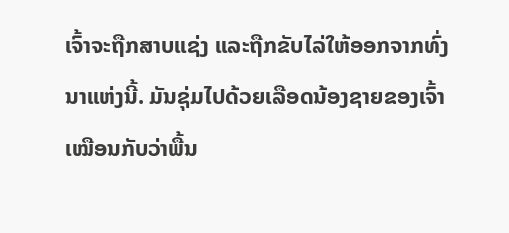ເຈົ້າຈະຖືກສາບແຊ່ງ ແລະຖືກຂັບໄລ່ໃຫ້ອອກຈາກທົ່ງນາແຫ່ງນີ້. ມັນຊຸ່ມໄປດ້ວຍເລືອດນ້ອງຊາຍຂອງເຈົ້າ ເໝືອນກັບວ່າພື້ນ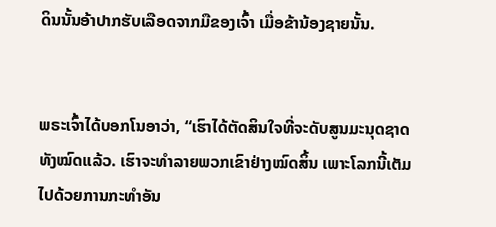ດິນນັ້ນອ້າປາກຮັບເລືອດຈາກມືຂອງເຈົ້າ ເມື່ອຂ້ານ້ອງຊາຍນັ້ນ.


ພຣະເຈົ້າໄດ້ບອກໂນອາວ່າ, “ເຮົາໄດ້ຕັດສິນໃຈທີ່ຈະດັບສູນມະນຸດຊາດທັງໝົດແລ້ວ. ເຮົາຈະທຳລາຍພວກເຂົາຢ່າງໝົດສິ້ນ ເພາະໂລກນີ້ເຕັມໄປດ້ວຍການກະທຳອັນ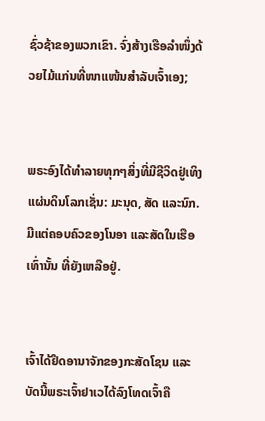ຊົ່ວຊ້າຂອງພວກເຂົາ. ຈົ່ງສ້າງເຮືອລຳໜຶ່ງດ້ວຍໄມ້ແກ່ນທີ່ໜາແໜ້ນສຳລັບເຈົ້າເອງ;


ພຣະອົງໄດ້ທຳລາຍທຸກໆສິ່ງທີ່ມີຊີວິດຢູ່ເທິງແຜ່ນດິນໂລກເຊັ່ນ: ມະນຸດ, ສັດ ແລະນົກ. ມີແຕ່ຄອບຄົວຂອງໂນອາ ແລະສັດໃນເຮືອເທົ່ານັ້ນ ທີ່ຍັງເຫລືອຢູ່.


ເຈົ້າໄດ້ຢຶດອານາຈັກຂອງກະສັດໂຊນ ແລະບັດນີ້ພຣະເຈົ້າຢາເວໄດ້ລົງໂທດເຈົ້າຄື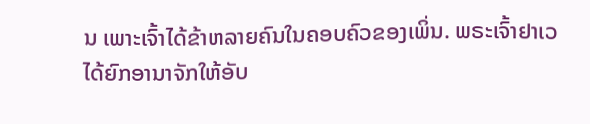ນ ເພາະເຈົ້າໄດ້ຂ້າຫລາຍຄົນໃນຄອບຄົວຂອງເພິ່ນ. ພຣະເຈົ້າຢາເວໄດ້ຍົກອານາຈັກໃຫ້ອັບ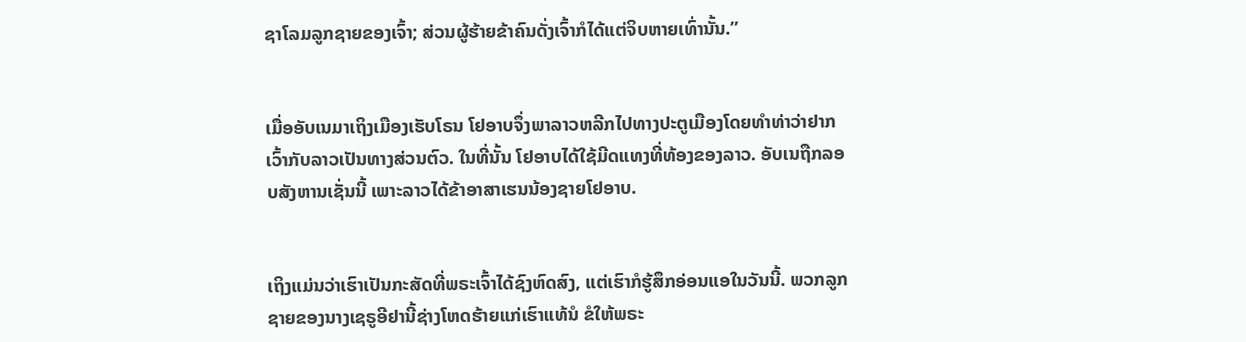ຊາໂລມລູກຊາຍຂອງເຈົ້າ; ສ່ວນຜູ້ຮ້າຍຂ້າຄົນດັ່ງເຈົ້າກໍໄດ້ແຕ່ຈິບຫາຍເທົ່ານັ້ນ.”


ເມື່ອອັບເນມາເຖິງເມືອງເຮັບໂຣນ ໂຢອາບຈຶ່ງພາລາວຫລີກໄປທາງປະຕູເມືອງໂດຍທຳທ່າວ່າຢາກເວົ້າກັບລາວເປັນທາງສ່ວນຕົວ. ໃນທີ່ນັ້ນ ໂຢອາບໄດ້ໃຊ້ມີດແທງທີ່ທ້ອງຂອງລາວ. ອັບເນຖືກລອບສັງຫານເຊັ່ນນີ້ ເພາະລາວໄດ້ຂ້າອາສາເຮນນ້ອງຊາຍໂຢອາບ.


ເຖິງແມ່ນວ່າເຮົາເປັນກະສັດທີ່ພຣະເຈົ້າໄດ້ຊົງຫົດສົງ, ແຕ່ເຮົາກໍຮູ້ສຶກອ່ອນແອໃນວັນນີ້. ພວກລູກຊາຍຂອງນາງເຊຣູອີຢານີ້ຊ່າງໂຫດຮ້າຍແກ່ເຮົາແທ້ນໍ ຂໍໃຫ້ພຣະ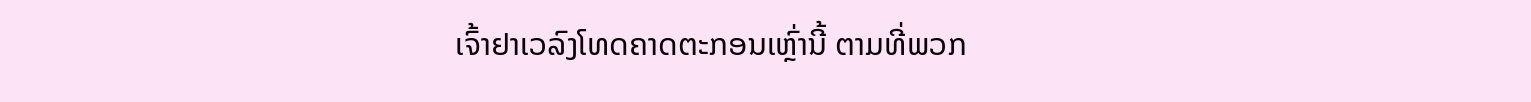ເຈົ້າຢາເວລົງໂທດຄາດຕະກອນເຫຼົ່ານີ້ ຕາມທີ່ພວກ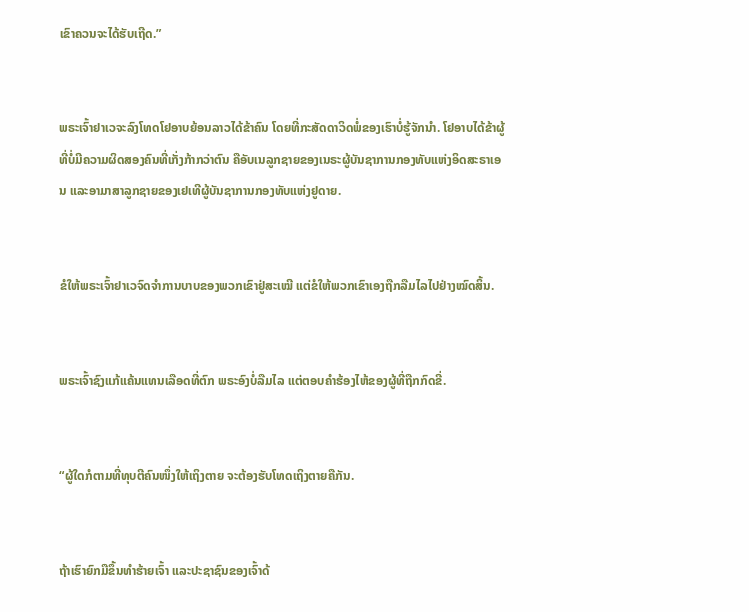ເຂົາຄວນຈະໄດ້ຮັບເຖີດ.”


ພຣະເຈົ້າຢາເວຈະລົງໂທດໂຢອາບຍ້ອນລາວໄດ້ຂ້າຄົນ ໂດຍທີ່ກະສັດດາວິດພໍ່ຂອງເຮົາບໍ່ຮູ້ຈັກນຳ. ໂຢອາບໄດ້ຂ້າຜູ້ທີ່ບໍ່ມີຄວາມຜິດສອງຄົນທີ່ເກັ່ງກ້າກວ່າຕົນ ຄືອັບເນລູກຊາຍຂອງເນຣະຜູ້ບັນຊາການກອງທັບແຫ່ງອິດສະຣາເອນ ແລະອາມາສາລູກຊາຍຂອງເຢເທີຜູ້ບັນຊາການກອງທັບແຫ່ງຢູດາຍ.


ຂໍໃຫ້ພຣະເຈົ້າຢາເວຈົດຈຳການບາບຂອງພວກເຂົາຢູ່ສະເໝີ ແຕ່ຂໍໃຫ້ພວກເຂົາເອງຖືກລືມໄລໄປຢ່າງໝົດສິ້ນ.


ພຣະເຈົ້າຊົງແກ້ແຄ້ນແທນເລືອດທີ່ຕົກ ພຣະອົງບໍ່ລືມໄລ ແຕ່ຕອບຄຳຮ້ອງໄຫ້ຂອງຜູ້ທີ່ຖືກກົດຂີ່.


“ຜູ້ໃດກໍຕາມທີ່ທຸບຕີຄົນໜຶ່ງໃຫ້ເຖິງຕາຍ ຈະຕ້ອງຮັບໂທດເຖິງຕາຍຄືກັນ.


ຖ້າເຮົາຍົກມືຂຶ້ນທຳຮ້າຍເຈົ້າ ແລະປະຊາຊົນຂອງເຈົ້າດ້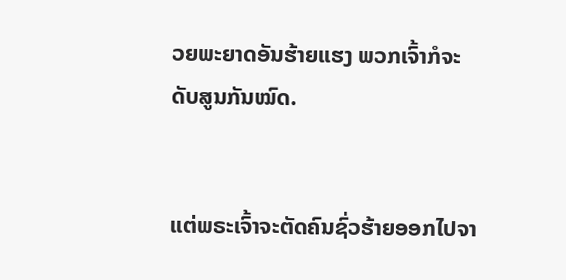ວຍພະຍາດອັນຮ້າຍແຮງ ພວກເຈົ້າກໍຈະດັບສູນກັນໝົດ.


ແຕ່ພຣະເຈົ້າຈະຕັດຄົນຊົ່ວຮ້າຍອອກໄປຈາ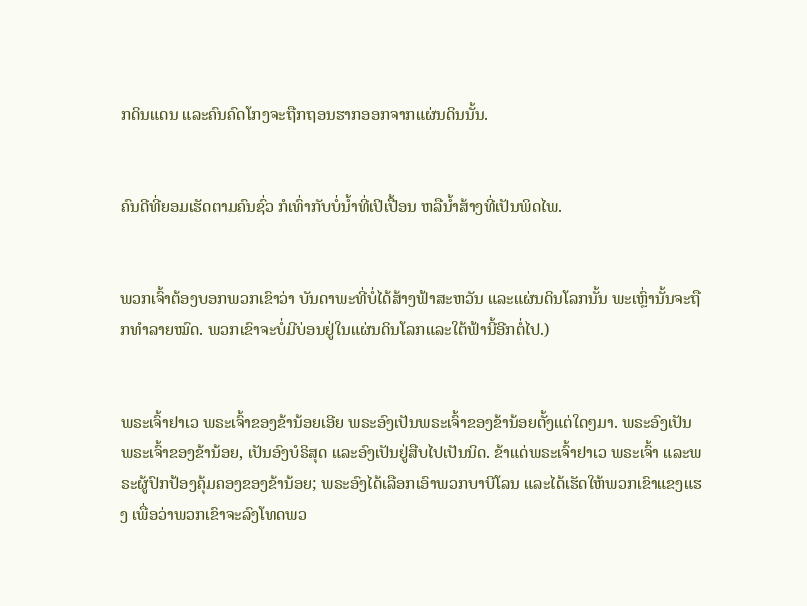ກດິນແດນ ແລະຄົນຄົດໂກງຈະຖືກຖອນຮາກອອກຈາກແຜ່ນດິນນັ້ນ.


ຄົນດີທີ່ຍອມເຮັດຕາມຄົນຊົ່ວ ກໍເທົ່າກັບບໍ່ນໍ້າທີ່ເປິເປື້ອນ ຫລືນໍ້າສ້າງທີ່ເປັນພິດໄພ.


ພວກເຈົ້າຕ້ອງບອກພວກເຂົາວ່າ ບັນດາພະທີ່ບໍ່ໄດ້ສ້າງຟ້າສະຫວັນ ແລະແຜ່ນດິນໂລກນັ້ນ ພະເຫຼົ່ານັ້ນຈະຖືກທຳລາຍໝົດ. ພວກເຂົາຈະບໍ່ມີບ່ອນຢູ່ໃນແຜ່ນດິນໂລກແລະໃຕ້ຟ້ານີ້ອີກຕໍ່ໄປ.)


ພຣະເຈົ້າຢາເວ ພຣະເຈົ້າຂອງຂ້ານ້ອຍເອີຍ ພຣະອົງເປັນພຣະເຈົ້າຂອງຂ້ານ້ອຍຕັ້ງແຕ່ໃດໆມາ. ພຣະອົງເປັນພຣະເຈົ້າຂອງຂ້ານ້ອຍ, ເປັນອົງບໍຣິສຸດ ແລະອົງເປັນຢູ່ສືບໄປເປັນນິດ. ຂ້າແດ່ພຣະເຈົ້າຢາເວ ພຣະເຈົ້າ ແລະພຣະຜູ້ປົກປ້ອງຄຸ້ມຄອງຂອງຂ້ານ້ອຍ; ພຣະອົງໄດ້ເລືອກເອົາພວກບາບີໂລນ ແລະໄດ້ເຮັດໃຫ້ພວກເຂົາແຂງແຮງ ເພື່ອວ່າພວກເຂົາຈະລົງໂທດພວ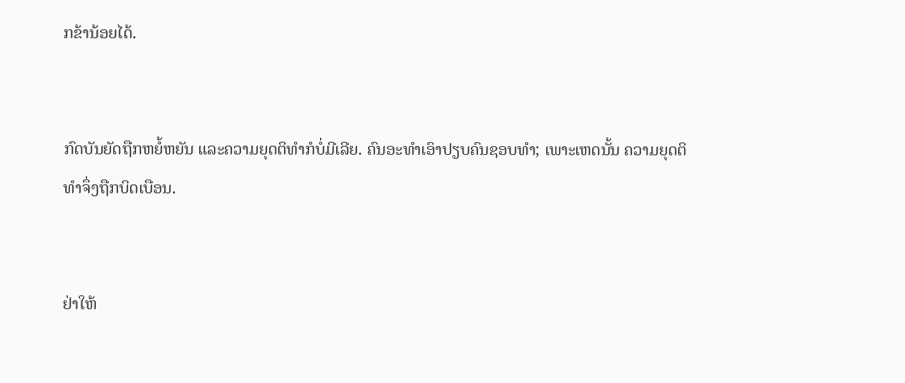ກຂ້ານ້ອຍໄດ້.


ກົດບັນຍັດຖືກຫຍໍ້ຫຍັນ ແລະຄວາມຍຸດຕິທຳກໍບໍ່ມີເລີຍ. ຄົນອະທຳເອົາປຽບຄົນຊອບທຳ; ເພາະເຫດນັ້ນ ຄວາມຍຸດຕິທຳຈຶ່ງຖືກບິດເບືອນ.


ຢ່າໃຫ້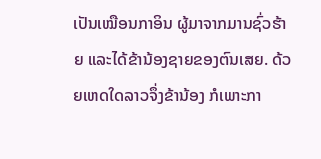ເປັນເໝືອນກາອິນ ຜູ້ມາຈາກມານຊົ່ວຮ້າຍ ແລະໄດ້ຂ້ານ້ອງຊາຍຂອງຕົນເສຍ. ດ້ວຍເຫດໃດລາວຈຶ່ງຂ້ານ້ອງ ກໍເພາະກາ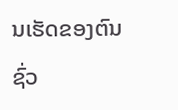ນເຮັດຂອງຕົນຊົ່ວ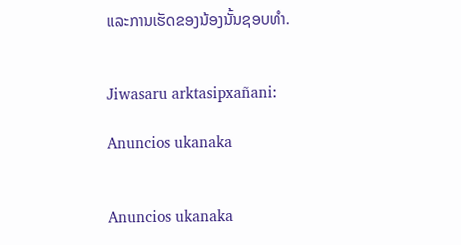ແລະການເຮັດຂອງນ້ອງນັ້ນຊອບທຳ.


Jiwasaru arktasipxañani:

Anuncios ukanaka


Anuncios ukanaka